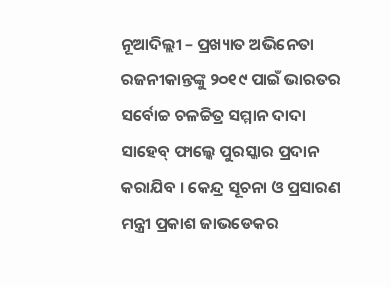ନୂଆଦିଲ୍ଲୀ – ପ୍ରଖ୍ୟାତ ଅଭିନେତା ରଜନୀକାନ୍ତଙ୍କୁ ୨୦୧୯ ପାଇଁ ଭାରତର ସର୍ବୋଚ୍ଚ ଚଳଚ୍ଚିତ୍ର ସମ୍ମାନ ଦାଦା ସାହେବ୍ ଫାଲ୍କେ ପୁରସ୍କାର ପ୍ରଦାନ କରାଯିବ । କେନ୍ଦ୍ର ସୂଚନା ଓ ପ୍ରସାରଣ ମନ୍ତ୍ରୀ ପ୍ରକାଶ ଜାଭଡେକର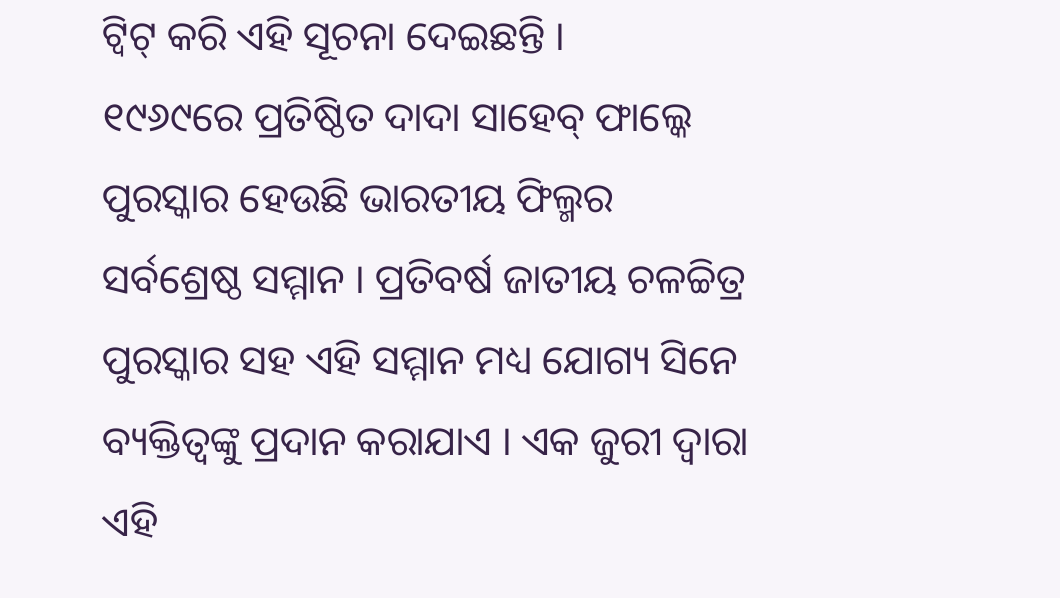ଟ୍ୱିଟ୍ କରି ଏହି ସୂଚନା ଦେଇଛନ୍ତି ।
୧୯୬୯ରେ ପ୍ରତିଷ୍ଠିତ ଦାଦା ସାହେବ୍ ଫାଲ୍କେ ପୁରସ୍କାର ହେଉଛି ଭାରତୀୟ ଫିଲ୍ମର ସର୍ବଶ୍ରେଷ୍ଠ ସମ୍ମାନ । ପ୍ରତିବର୍ଷ ଜାତୀୟ ଚଳଚ୍ଚିତ୍ର ପୁରସ୍କାର ସହ ଏହି ସମ୍ମାନ ମଧ୍ୟ ଯୋଗ୍ୟ ସିନେ ବ୍ୟକ୍ତିତ୍ୱଙ୍କୁ ପ୍ରଦାନ କରାଯାଏ । ଏକ ଜୁରୀ ଦ୍ୱାରା ଏହି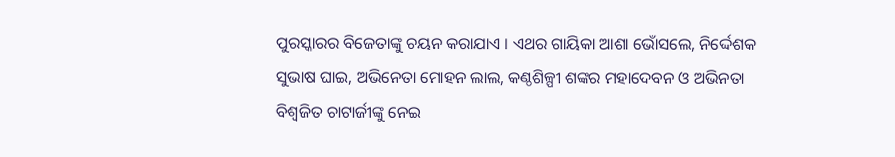ପୁରସ୍କାରର ବିଜେତାଙ୍କୁ ଚୟନ କରାଯାଏ । ଏଥର ଗାୟିକା ଆଶା ଭୋଁସଲେ, ନିର୍ଦ୍ଦେଶକ ସୁଭାଷ ଘାଇ, ଅଭିନେତା ମୋହନ ଲାଲ, କଣ୍ଠଶିଳ୍ପୀ ଶଙ୍କର ମହାଦେବନ ଓ ଅଭିନତା ବିଶ୍ୱଜିତ ଚାଟାର୍ଜୀଙ୍କୁ ନେଇ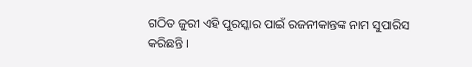ଗଠିତ ଜୁରୀ ଏହି ପୁରସ୍କାର ପାଇଁ ରଜନୀକାନ୍ତଙ୍କ ନାମ ସୁପାରିସ କରିଛନ୍ତି ।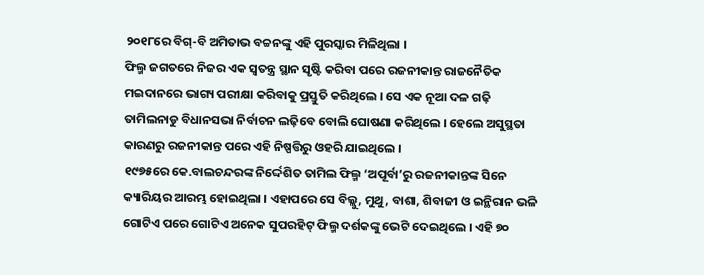୨୦୧୮ରେ ବିଗ୍-ବି ଅମିତାଭ ବଚ୍ଚନଙ୍କୁ ଏହି ପୁରସ୍କାର ମିଳିଥିଲା ।
ଫିଲ୍ମ ଜଗତରେ ନିଜର ଏକ ସ୍ୱତନ୍ତ୍ର ସ୍ଥାନ ସୃଷ୍ଟି କରିବା ପରେ ରଜନୀକାନ୍ତ ରାଜନୈତିକ ମଇଦାନରେ ଭାଗ୍ୟ ପରୀକ୍ଷା କରିବାକୁ ପ୍ରସ୍ତୁତି କରିଥିଲେ । ସେ ଏକ ନୂଆ ଦଳ ଗଢ଼ି ତାମିଲନାଡୁ ବିଧାନସଭା ନିର୍ବାଚନ ଲଢ଼ିବେ ବୋଲି ଘୋଷଣା କରିଥିଲେ । ହେଲେ ଅସୁସ୍ଥତା କାରଣରୁ ରଜନୀକାନ୍ତ ପରେ ଏହି ନିଷ୍ପତ୍ତିରୁ ଓହରି ଯାଇଥିଲେ ।
୧୯୭୫ରେ କେ.ବାଲଚନ୍ଦରଙ୍କ ନିର୍ଦ୍ଦେଶିତ ତାମିଲ ଫିଲ୍ମ ‘ଅପୂର୍ବା’ରୁ ରଜନୀକାନ୍ତଙ୍କ ସିନେ କ୍ୟାରିୟର ଆରମ୍ଭ ହୋଇଥିଲା । ଏହାପରେ ସେ ବିଲ୍ଲୁ, ମୁଥୁ, ବାଶା, ଶିବାଜୀ ଓ ଇନ୍ଥିରାନ ଭଳି ଗୋଟିଏ ପରେ ଗୋଟିଏ ଅନେକ ସୁପରହିଟ୍ ଫିଲ୍ମ ଦର୍ଶକଙ୍କୁ ଭେଟି ଦେଇଥିଲେ । ଏହି ୭୦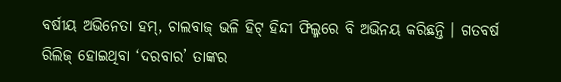ବର୍ଷୀୟ ଅଭିନେତା ହମ୍, ଚାଲବାଜ୍ ଭଳି ହିଟ୍ ହିନ୍ଦୀ ଫିଲ୍ମରେ ବି ଅଭିନୟ କରିଛନ୍ତି । ଗତବର୍ଷ ରିଲିଜ୍ ହୋଇଥିବା ‘ଦରବାର’ ତାଙ୍କର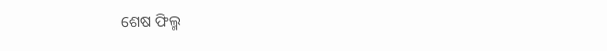ଶେଷ ଫିଲ୍ମ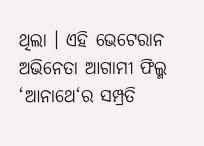ଥିଲା । ଏହି ଭେଟେରାନ ଅଭିନେତା ଆଗାମୀ ଫିଲ୍ମ ‘ଆନାଥେ‘ର ସମ୍ପ୍ରତି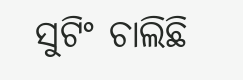ସୁଟିଂ ଚାଲିଛି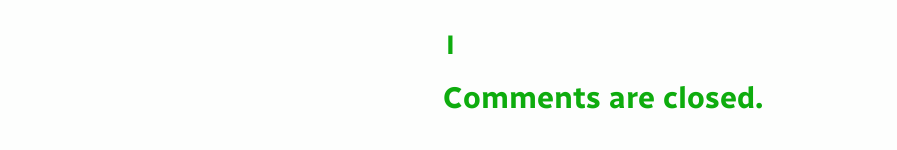।
Comments are closed.